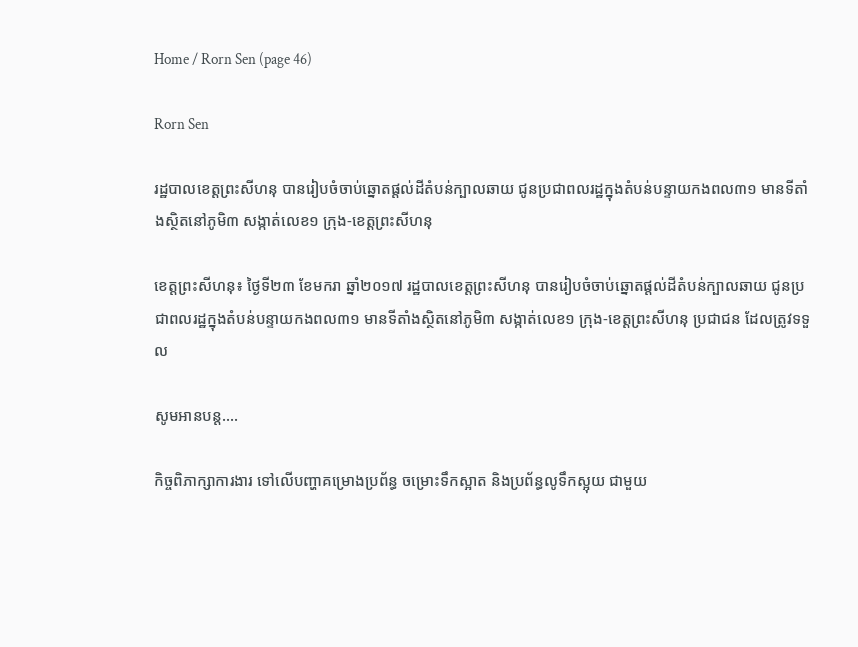Home / Rorn Sen (page 46)

Rorn Sen

រដ្ឋបាលខេត្តព្រះសីហនុ បានរៀបចំចាប់ឆ្នោតផ្តល់ដីតំបន់ក្បាលឆាយ ជូនប្រជាពលរដ្ឋក្នុងតំបន់បន្ទាយកងពល៣១ មានទីតាំងស្ថិតនៅភូមិ៣ សង្កាត់លេខ១ ក្រុង-ខេត្តព្រះសីហនុ

ខេត្តព្រះសីហនុ៖ ថ្ងៃទី២៣ ខែមករា ឆ្នាំ២០១៧ រដ្ឋបាលខេត្តព្រះសីហនុ បានរៀបចំចាប់ឆ្នោតផ្តល់ដីតំបន់ក្បាលឆាយ ជូនប្រជាពលរដ្ឋក្នុងតំបន់បន្ទាយកងពល៣១ មានទីតាំងស្ថិតនៅភូមិ៣ សង្កាត់លេខ១ ក្រុង-ខេត្តព្រះសីហនុ ប្រជាជន ដែលត្រូវទទួល

សូមអានបន្ត....

កិច្ចពិភាក្សាការងារ ទៅលើបញ្ហាគម្រោងប្រព័ន្ធ ចម្រោះទឹកស្អាត និងប្រព័ន្ធលូទឹកស្អុយ ជាមួយ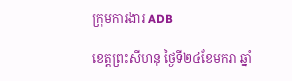ក្រុមការងារ ADB

ខេត្តព្រះសីហនុ ថ្ងៃទី២៤ខែមករា ឆ្នាំ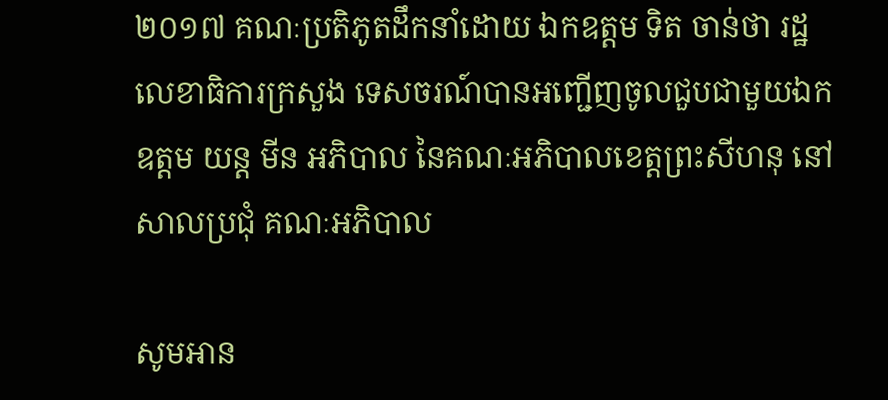២០១៧ គណៈប្រតិភូតដឹកនាំដោយ ឯកឧត្តម ទិត ចាន់ថា រដ្ឋលេខាធិការក្រសួង ទេសចរណ៍បានអញ្ជើញចូលជួបជាមួយឯកឧត្តម យន្ត មីន អភិបាល នៃគណៈអភិបាលខេត្តព្រះសីហនុ នៅសាលប្រជុំ គណៈអភិបាល

សូមអាន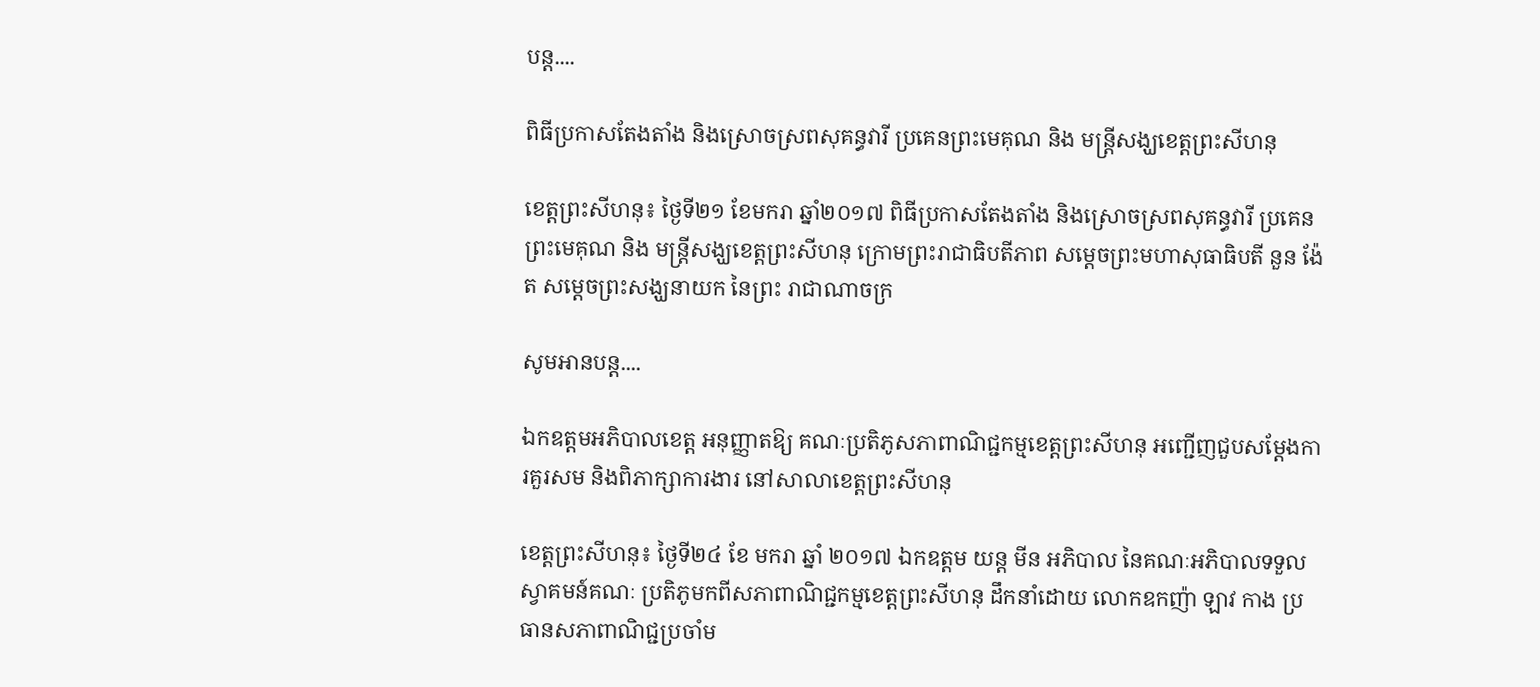បន្ត....

ពិធីប្រកាសតែងតាំង និងស្រោចស្រពសុគន្ធវារី ប្រគេនព្រះមេគុណ និង មន្ត្រីសង្ឃខេត្តព្រះសីហនុ

ខេត្តព្រះសីហនុ៖ ថ្ងៃទី២១ ខែមករា ឆ្នាំ២០១៧ ពិធីប្រកាសតែងតាំង និងស្រោចស្រពសុគន្ធវារី ប្រគេនព្រះមេគុណ និង មន្ត្រីសង្ឃខេត្តព្រះសីហនុ ក្រោមព្រះរាជាធិបតីភាព សម្ដេចព្រះមហាសុធាធិបតី នួន ង៉ែត សម្ដេចព្រះសង្ឃនាយក នៃព្រះ រាជាណាចក្រ

សូមអានបន្ត....

ឯកឧត្តមអភិបាលខេត្ត អនុញ្ញាតឱ្យ គណៈប្រតិភូសភាពាណិជ្ជកម្មខេត្តព្រះសីហនុ អញ្ជើញជួបសម្តែងការគួរសម និងពិភាក្សាការងារ នៅសាលាខេត្តព្រះសីហនុ

ខេត្តព្រះសីហនុ៖ ថ្ងៃទី២៤ ខែ មករា ឆ្នាំ ២០១៧ ឯកឧត្តម យន្ត មីន អភិបាល នៃគណៈអភិបាលទទួលស្វាគមន៍គណៈ ប្រតិភូមកពីសភាពាណិជ្ជកម្មខេត្តព្រះសីហនុ ដឹកនាំដោយ លោកឧកញ៉ា ឡាវ កាង ប្រធានសភាពាណិជ្ជប្រចាំម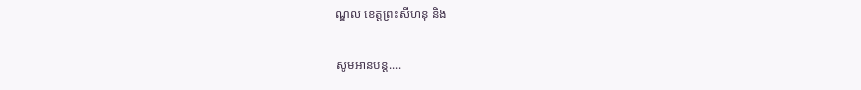ណ្ឌល ខេត្តព្រះសីហនុ និង

សូមអានបន្ត....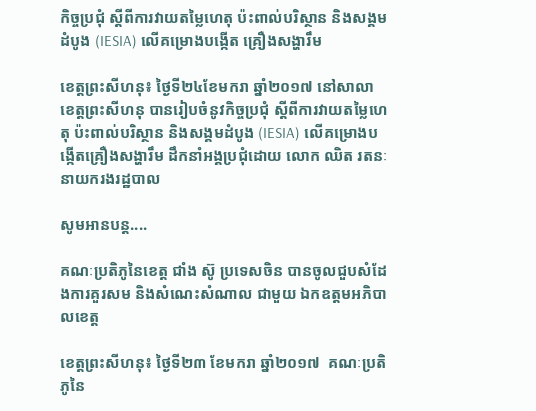កិច្ចប្រជុំ ស្តីពីការវាយតម្លៃហេតុ ប៉ះពាល់បរិស្ថាន និងសង្គមដំបូង (IESIA) លើគម្រោងបង្កើត គ្រឿងសង្ហារឹម

ខេត្តព្រះសីហនុ៖ ថ្ងៃទី២៤ខែមករា ឆ្នាំ២០១៧ នៅសាលាខេត្តព្រះសីហនុ បានរៀបចំនូវកិច្ចប្រជុំ ស្តីពីការវាយតម្លៃហេតុ ប៉ះពាល់បរិស្ថាន និងសង្គមដំបូង (IESIA) លើគម្រោងបង្កើតគ្រឿងសង្ហារឹម ដឹកនាំអង្គប្រជុំដោយ លោក ឈិត រតនៈ នាយករងរដ្ឋបាល

សូមអានបន្ត....

គណៈប្រតិភូនៃខេត្ត ជាំង ស៊ូ ប្រទេសចិន បានចូលជួបសំដែងការគួរសម និងសំណេះសំណាល ជាមួយ ឯកឧត្តមអភិបាលខេត្ត

ខេត្តព្រះសីហនុ៖ ថ្ងៃទី២៣ ខែមករា ឆ្នាំ២០១៧  គណៈប្រតិភូនៃ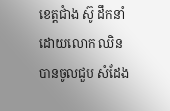ខេត្តជាំង ស៊ូ ដឹកនាំដោយលោក ឈិន បានចូលជួប សំដែង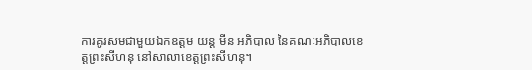ការគូរសមជាមួយឯកឧត្តម យន្ត មីន អភិបាល នៃគណៈអភិបាលខេត្តព្រះសីហនុ នៅសាលាខេត្តព្រះសីហនុ។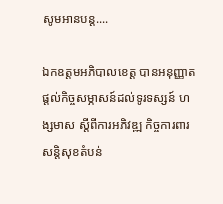សូមអានបន្ត....

ឯកឧត្តមអភិបាលខេត្ត បានអនុញ្ញាតផ្តល់កិច្ចសម្ភាសន៍ដល់ទូរទស្សន៍ ហង្សមាស ស្តីពីការអភិវឌ្ឍ កិច្ចការពារសន្តិសុខតំបន់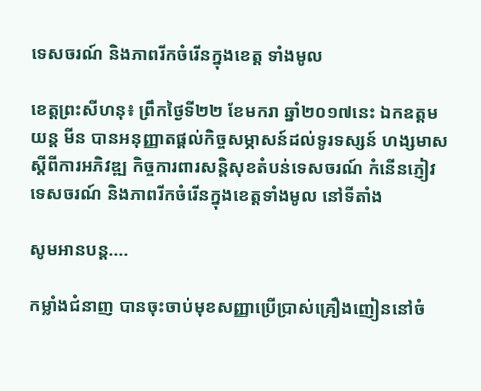ទេសចរណ៍ និងភាពរីកចំរើនក្នុងខេត្ត ទាំងមូល

ខេត្តព្រះសីហនុ៖ ព្រឹកថ្ងៃទី២២ ខែមករា ឆ្នាំ២០១៧នេះ ឯកឧត្តម យន្ត មីន បានអនុញ្ញាតផ្តល់កិច្ចសម្ភាសន៍ដល់ទូរទស្សន៍ ហង្សមាសស្តីពីការអភិវឌ្ឍ កិច្ចការពារសន្តិសុខតំបន់ទេសចរណ៍ កំនើនភ្ញៀវទេសចរណ៍ និងភាពរីកចំរើនក្នុងខេត្តទាំងមូល នៅទីតាំង

សូមអានបន្ត....

កម្លាំងជំនាញ បានចុះចាប់មុខសញ្ញាប្រើប្រាស់គ្រឿងញៀននៅចំ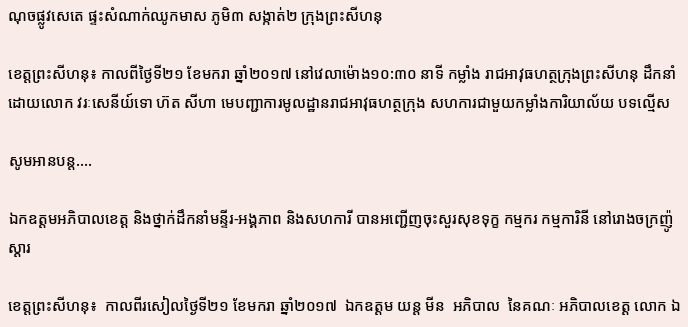ណុចផ្លូវសេតេ ផ្ទះសំណាក់ឈូកមាស ភូមិ៣ សង្កាត់២ ក្រុងព្រះសីហនុ

ខេត្តព្រះសីហនុ៖ កាលពីថ្ងៃទី២១ ខែមករា ឆ្នាំ២០១៧ នៅវេលាម៉ោង១០:៣០ នាទី កម្លាំង រាជអាវុធហត្ថក្រុងព្រះសីហនុ ដឹកនាំដោយលោក វរៈសេនីយ៍ទោ ហ៊ត សីហា មេបញ្ជាការមូលដ្ឋានរាជអាវុធហត្ថក្រុង សហការជាមួយកម្លាំងការិយាល័យ បទល្មើស

សូមអានបន្ត....

ឯកឧត្តមអភិបាលខេត្ត និងថ្នាក់ដឹកនាំមន្ទីរ-អង្គភាព និងសហការី បានអញ្ជើញចុះសួរសុខទុក្ខ កម្មករ កម្មការិនី នៅរោងចក្រញ៉ូស្តារ

ខេត្តព្រះសីហនុ៖  កាលពីរសៀលថ្ងៃទី២១ ខែមករា ឆ្នាំ២០១៧  ឯកឧត្តម យន្ត មីន  អភិបាល  នៃគណៈ អភិបាលខេត្ត លោក ឯ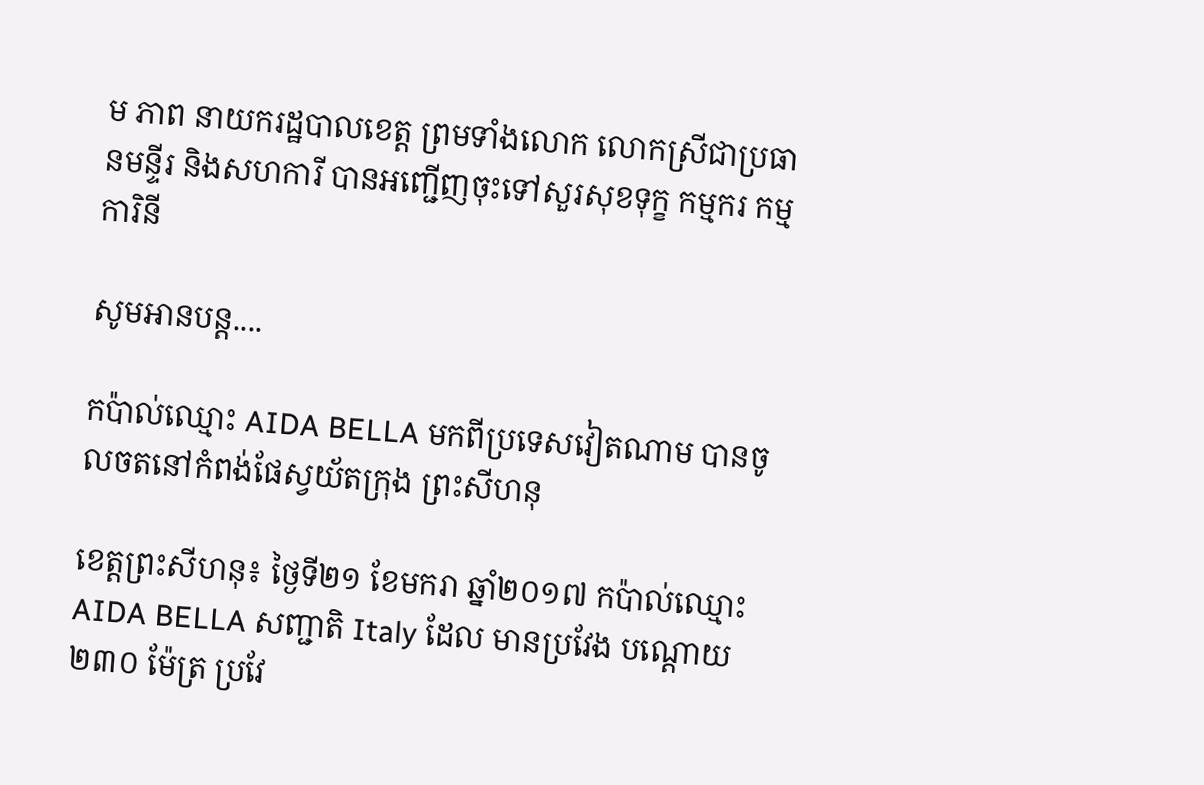ម ភាព នាយករដ្ឋបាលខេត្ត ព្រមទាំងលោក លោកស្រីជាប្រធានមន្ទីរ និងសហការី បានអញ្ជើញចុះទៅសួរសុខទុក្ខ កម្មករ កម្មការិនី

សូមអានបន្ត....

កប៉ាល់ឈ្មោះ AIDA BELLA មកពីប្រទេសវៀតណាម បានចូលចតនៅកំពង់ផែស្វយ័តក្រុង ព្រះសីហនុ

ខេត្តព្រះសីហនុ៖ ថ្ងៃទី២១ ខែមករា ឆ្នាំ២០១៧ កប៉ាល់ឈ្មោះ AIDA BELLA សញ្ជាតិ Italy ដែល មានប្រវែង បណ្ដោយ ២៣០ ម៉ែត្រ ប្រវែ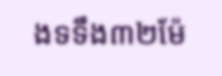ងទទឹង៣២ម៉ែ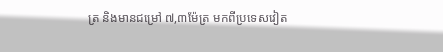ត្រ និងមានជម្រៅ ៧,៣ម៉ែត្រ មកពីប្រទេសវៀត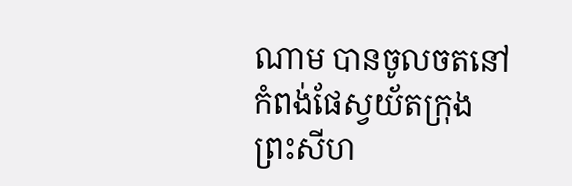ណាម បានចូលចតនៅកំពង់ផែស្វយ័តក្រុង ព្រះសីហ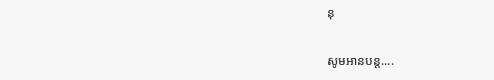នុ

សូមអានបន្ត....